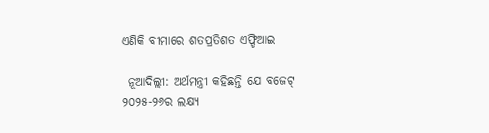ଏଣିକି ବୀମାରେ ଶତପ୍ରତିଶତ ଏଫ୍ଡିଆଇ

 ନୂଆଦିଲ୍ଲୀ: ଅର୍ଥମନ୍ତ୍ରୀ କହିଛନ୍ତି ଯେ ବଜେଟ୍ ୨୦୨୫-୨୬ର ଲକ୍ଷ୍ୟ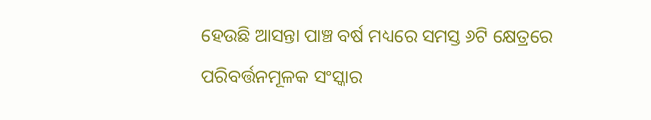ହେଉଛି ଆସନ୍ତା ପାଞ୍ଚ ବର୍ଷ ମଧ୍ୟରେ ସମସ୍ତ ୬ଟି କ୍ଷେତ୍ରରେ ପରିବର୍ତ୍ତନମୂଳକ ସଂସ୍କାର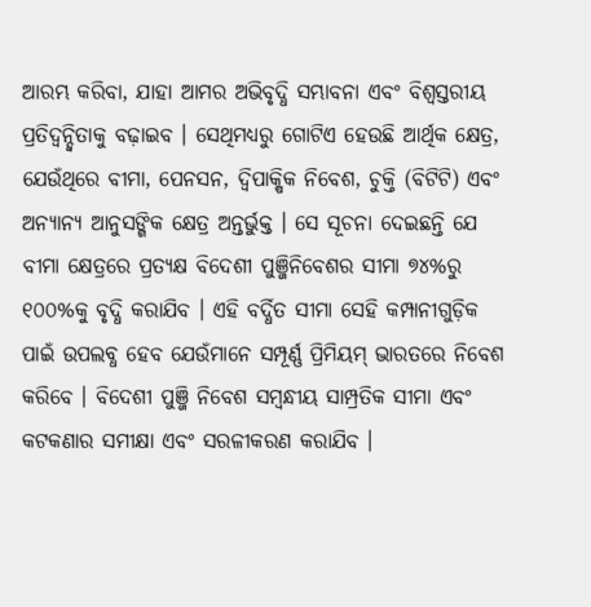ଆରମ୍ଭ କରିବା, ଯାହା ଆମର ଅଭିବୃଦ୍ଧି ସମ୍ଭାବନା ଏବଂ ବିଶ୍ୱସ୍ତରୀୟ ପ୍ରତିଦ୍ୱନ୍ଦ୍ୱିତାକୁ ବଢ଼ାଇବ । ସେଥିମଧ୍ୟରୁ ଗୋଟିଏ ହେଉଛି ଆର୍ଥିକ କ୍ଷେତ୍ର, ଯେଉଁଥିରେ ବୀମା, ପେନସନ, ଦ୍ୱିପାକ୍ଷିକ ନିବେଶ, ଚୁକ୍ତି (ବିଟିଟି) ଏବଂ ଅନ୍ୟାନ୍ୟ ଆନୁସଙ୍ଗିକ କ୍ଷେତ୍ର ଅନ୍ତର୍ଭୁକ୍ତ । ସେ ସୂଚନା ଦେଇଛନ୍ତି ଯେ ବୀମା କ୍ଷେତ୍ରରେ ପ୍ରତ୍ୟକ୍ଷ ବିଦେଶୀ ପୁଞ୍ଜିନିବେଶର ସୀମା ୭୪%ରୁ ୧୦୦%କୁ ବୃଦ୍ଧି କରାଯିବ । ଏହି ବର୍ଦ୍ଧିତ ସୀମା ସେହି କମ୍ପାନୀଗୁଡ଼ିକ ପାଇଁ ଉପଲବ୍ଧ ହେବ ଯେଉଁମାନେ ସମ୍ପୂର୍ଣ୍ଣ ପ୍ରିମିୟମ୍ ଭାରତରେ ନିବେଶ କରିବେ । ବିଦେଶୀ ପୁଞ୍ଜି ନିବେଶ ସମ୍ବନ୍ଧୀୟ ସାମ୍ପ୍ରତିକ ସୀମା ଏବଂ କଟକଣାର ସମୀକ୍ଷା ଏବଂ ସରଳୀକରଣ କରାଯିବ ।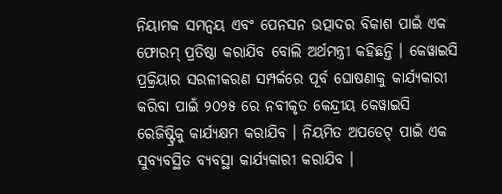ନିୟାମକ ସମନ୍ୱୟ ଏବଂ ପେନସନ ଉତ୍ପାଦର ବିକାଶ ପାଇଁ ଏକ ଫୋରମ୍ ପ୍ରତିଷ୍ଠା କରାଯିବ ବୋଲି ଅର୍ଥମନ୍ତ୍ରୀ କହିଛନ୍ତି । କେୱାଇସି ପ୍ରକ୍ରିୟାର ସରଳୀକରଣ ସମ୍ପର୍କରେ ପୂର୍ବ ଘୋଷଣାକୁ କାର୍ଯ୍ୟକାରୀ କରିବା ପାଇଁ ୨୦୨୫ ରେ ନବୀକୃତ କେନ୍ଦ୍ରୀୟ କେୱାଇସି ରେଜିଷ୍ଟ୍ରିକୁ କାର୍ଯ୍ୟକ୍ଷମ କରାଯିବ । ନିୟମିତ ଅପଡେଟ୍ ପାଇଁ ଏକ ସୁବ୍ୟବସ୍ଥିତ ବ୍ୟବସ୍ଥା କାର୍ଯ୍ୟକାରୀ କରାଯିବ ।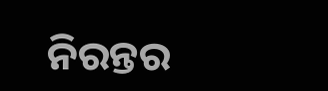ନିରନ୍ତର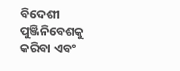ବିଦେଶୀ ପୁଞ୍ଜିନିବେଶକୁ କରିବା ଏବଂ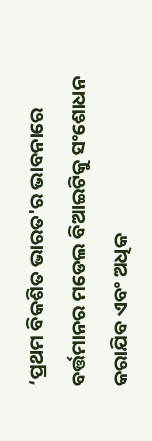‘ପ୍ରଥମ ବିକଶିତ ଭାରତ'ର ଭାବନାରେ ବର୍ତ୍ତମାନର ମଡେଲ ବିଆଇଟିକୁ ସଂଶୋଧନ କରାଯିବ ଏବଂ ଅଧିକ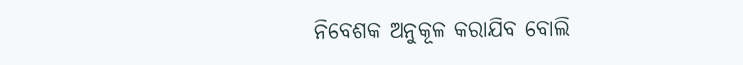ନିବେଶକ ଅନୁକୂଳ କରାଯିବ ବୋଲି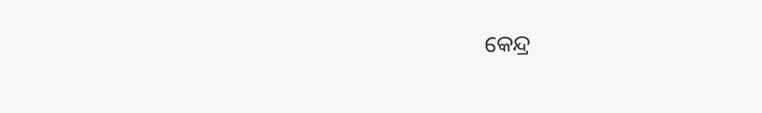କେନ୍ଦ୍ର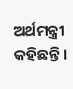ଅର୍ଥମନ୍ତ୍ରୀ କହିଛନ୍ତି ।